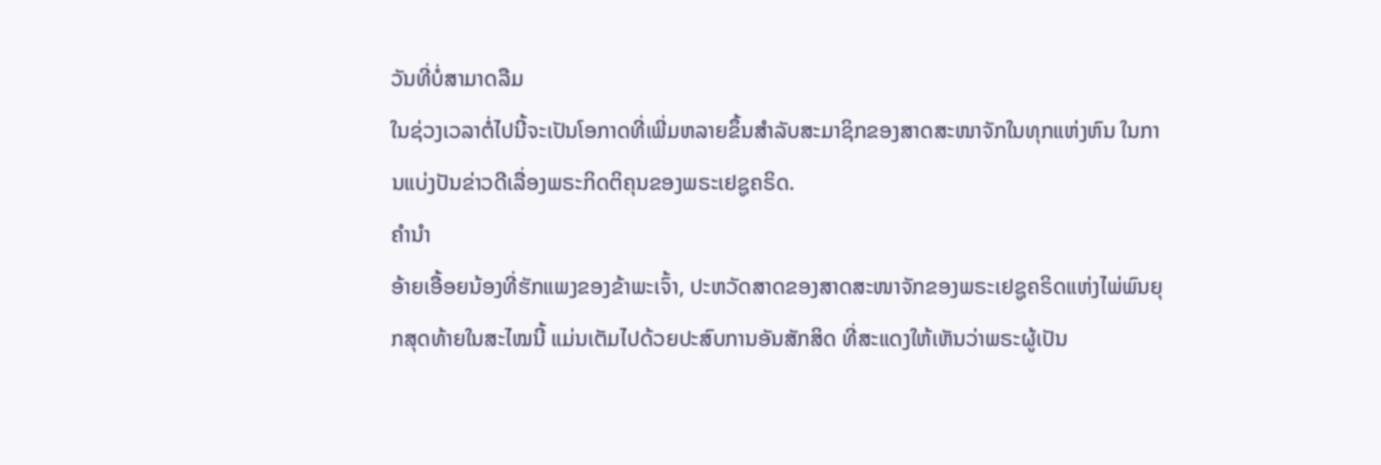ວັນທີ່ບໍ່ສາມາດລືມ
ໃນຊ່ວງເວລາຕໍ່ໄປນີ້ຈະເປັນໂອກາດທີ່ເພີ່ມຫລາຍຂຶ້ນສຳລັບສະມາຊິກຂອງສາດສະໜາຈັກໃນທຸກແຫ່ງຫົນ ໃນການແບ່ງປັນຂ່າວດີເລື່ອງພຣະກິດຕິຄຸນຂອງພຣະເຢຊູຄຣິດ.
ຄຳນຳ
ອ້າຍເອື້ອຍນ້ອງທີ່ຮັກແພງຂອງຂ້າພະເຈົ້າ, ປະຫວັດສາດຂອງສາດສະໜາຈັກຂອງພຣະເຢຊູຄຣິດແຫ່ງໄພ່ພົນຍຸກສຸດທ້າຍໃນສະໄໝນີ້ ແມ່ນເຕັມໄປດ້ວຍປະສົບການອັນສັກສິດ ທີ່ສະແດງໃຫ້ເຫັນວ່າພຣະຜູ້ເປັນ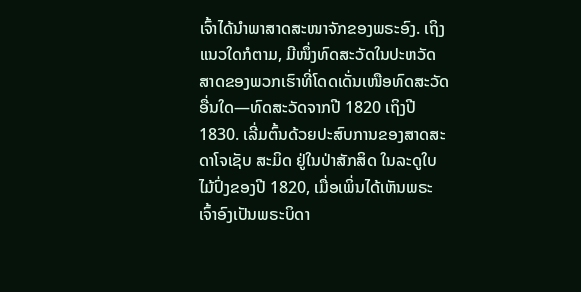ເຈົ້າໄດ້ນຳພາສາດສະໜາຈັກຂອງພຣະອົງ. ເຖິງແນວໃດກໍຕາມ, ມີໜຶ່ງທົດສະວັດໃນປະຫວັດສາດຂອງພວກເຮົາທີ່ໂດດເດັ່ນເໜືອທົດສະວັດອື່ນໃດ—ທົດສະວັດຈາກປີ 1820 ເຖິງປີ 1830. ເລີ່ມຕົ້ນດ້ວຍປະສົບການຂອງສາດສະດາໂຈເຊັບ ສະມິດ ຢູ່ໃນປ່າສັກສິດ ໃນລະດູໃບໄມ້ປົ່ງຂອງປີ 1820, ເມື່ອເພິ່ນໄດ້ເຫັນພຣະເຈົ້າອົງເປັນພຣະບິດາ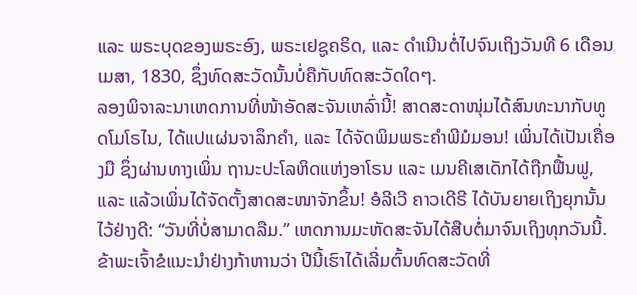ແລະ ພຣະບຸດຂອງພຣະອົງ, ພຣະເຢຊູຄຣິດ, ແລະ ດຳເນີນຕໍ່ໄປຈົນເຖິງວັນທີ 6 ເດືອນເມສາ, 1830, ຊຶ່ງທົດສະວັດນັ້ນບໍ່ຄືກັບທົດສະວັດໃດໆ.
ລອງພິຈາລະນາເຫດການທີ່ໜ້າອັດສະຈັນເຫລົ່ານີ້! ສາດສະດາໜຸ່ມໄດ້ສົນທະນາກັບທູດໂມໂຣໄນ, ໄດ້ແປແຜ່ນຈາລຶກຄຳ, ແລະ ໄດ້ຈັດພິມພຣະຄຳພີມໍມອນ! ເພິ່ນໄດ້ເປັນເຄື່ອງມື ຊຶ່ງຜ່ານທາງເພິ່ນ ຖານະປະໂລຫິດແຫ່ງອາໂຣນ ແລະ ເມນຄີເສເດັກໄດ້ຖືກຟື້ນຟູ, ແລະ ແລ້ວເພິ່ນໄດ້ຈັດຕັ້ງສາດສະໜາຈັກຂຶ້ນ! ອໍລີເວີ ຄາວເດີຣີ ໄດ້ບັນຍາຍເຖິງຍຸກນັ້ນໄວ້ຢ່າງດີ: “ວັນທີ່ບໍ່ສາມາດລືມ.” ເຫດການມະຫັດສະຈັນໄດ້ສືບຕໍ່ມາຈົນເຖິງທຸກວັນນີ້.
ຂ້າພະເຈົ້າຂໍແນະນຳຢ່າງກ້າຫານວ່າ ປີນີ້ເຮົາໄດ້ເລີ່ມຕົ້ນທົດສະວັດທີ່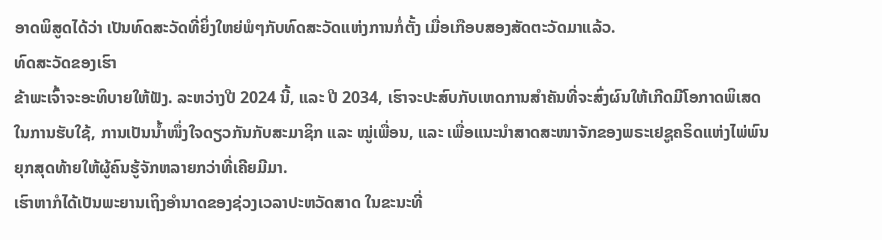ອາດພິສູດໄດ້ວ່າ ເປັນທົດສະວັດທີ່ຍິ່ງໃຫຍ່ພໍໆກັບທົດສະວັດແຫ່ງການກໍ່ຕັ້ງ ເມື່ອເກືອບສອງສັດຕະວັດມາແລ້ວ.
ທົດສະວັດຂອງເຮົາ
ຂ້າພະເຈົ້າຈະອະທິບາຍໃຫ້ຟັງ. ລະຫວ່າງປີ 2024 ນີ້, ແລະ ປີ 2034, ເຮົາຈະປະສົບກັບເຫດການສຳຄັນທີ່ຈະສົ່ງຜົນໃຫ້ເກີດມີໂອກາດພິເສດໃນການຮັບໃຊ້, ການເປັນນ້ຳໜຶ່ງໃຈດຽວກັນກັບສະມາຊິກ ແລະ ໝູ່ເພື່ອນ, ແລະ ເພື່ອແນະນຳສາດສະໜາຈັກຂອງພຣະເຢຊູຄຣິດແຫ່ງໄພ່ພົນຍຸກສຸດທ້າຍໃຫ້ຜູ້ຄົນຮູ້ຈັກຫລາຍກວ່າທີ່ເຄີຍມີມາ.
ເຮົາຫາກໍໄດ້ເປັນພະຍານເຖິງອຳນາດຂອງຊ່ວງເວລາປະຫວັດສາດ ໃນຂະນະທີ່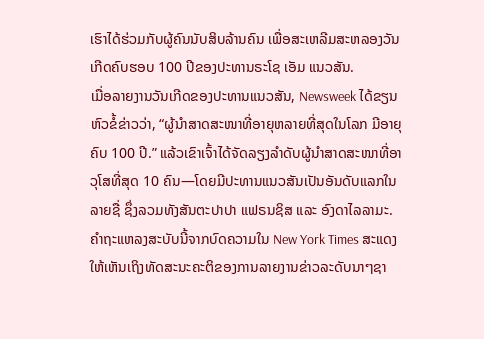ເຮົາໄດ້ຮ່ວມກັບຜູ້ຄົນນັບສິບລ້ານຄົນ ເພື່ອສະເຫລີມສະຫລອງວັນເກີດຄົບຮອບ 100 ປີຂອງປະທານຣະໂຊ ເອັມ ແນວສັນ.
ເມື່ອລາຍງານວັນເກີດຂອງປະທານແນວສັນ, Newsweek ໄດ້ຂຽນຫົວຂໍ້ຂ່າວວ່າ, “ຜູ້ນຳສາດສະໜາທີ່ອາຍຸຫລາຍທີ່ສຸດໃນໂລກ ມີອາຍຸຄົບ 100 ປີ.” ແລ້ວເຂົາເຈົ້າໄດ້ຈັດລຽງລຳດັບຜູ້ນຳສາດສະໜາທີ່ອາວຸໂສທີ່ສຸດ 10 ຄົນ—ໂດຍມີປະທານແນວສັນເປັນອັນດັບແລກໃນລາຍຊື່ ຊຶ່ງລວມທັງສັນຕະປາປາ ແຟຣນຊິສ ແລະ ອົງດາໄລລາມະ.
ຄຳຖະແຫລງສະບັບນີ້ຈາກບົດຄວາມໃນ New York Times ສະແດງໃຫ້ເຫັນເຖິງທັດສະນະຄະຕິຂອງການລາຍງານຂ່າວລະດັບນາໆຊາ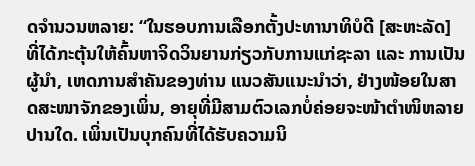ດຈຳນວນຫລາຍ: “ໃນຮອບການເລືອກຕັ້ງປະທານາທິບໍດີ [ສະຫະລັດ] ທີ່ໄດ້ກະຕຸ້ນໃຫ້ຄົ້ນຫາຈິດວິນຍານກ່ຽວກັບການແກ່ຊະລາ ແລະ ການເປັນຜູ້ນຳ, ເຫດການສຳຄັນຂອງທ່ານ ແນວສັນແນະນຳວ່າ, ຢ່າງໜ້ອຍໃນສາດສະໜາຈັກຂອງເພິ່ນ, ອາຍຸທີ່ມີສາມຕົວເລກບໍ່ຄ່ອຍຈະໜ້າຕຳໜິຫລາຍປານໃດ. ເພິ່ນເປັນບຸກຄົນທີ່ໄດ້ຮັບຄວາມນິ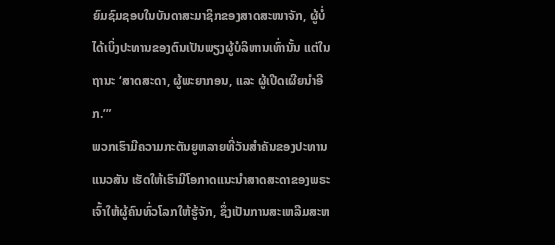ຍົມຊົມຊອບໃນບັນດາສະມາຊິກຂອງສາດສະໜາຈັກ, ຜູ້ບໍ່ໄດ້ເບິ່ງປະທານຂອງຕົນເປັນພຽງຜູ້ບໍລິຫານເທົ່ານັ້ນ ແຕ່ໃນຖານະ ‘ສາດສະດາ, ຜູ້ພະຍາກອນ, ແລະ ຜູ້ເປີດເຜີຍນຳອີກ.’”
ພວກເຮົາມີຄວາມກະຕັນຍູຫລາຍທີ່ວັນສຳຄັນຂອງປະທານແນວສັນ ເຮັດໃຫ້ເຮົາມີໂອກາດແນະນຳສາດສະດາຂອງພຣະເຈົ້າໃຫ້ຜູ້ຄົນທົ່ວໂລກໃຫ້ຮູ້ຈັກ, ຊຶ່ງເປັນການສະເຫລີມສະຫ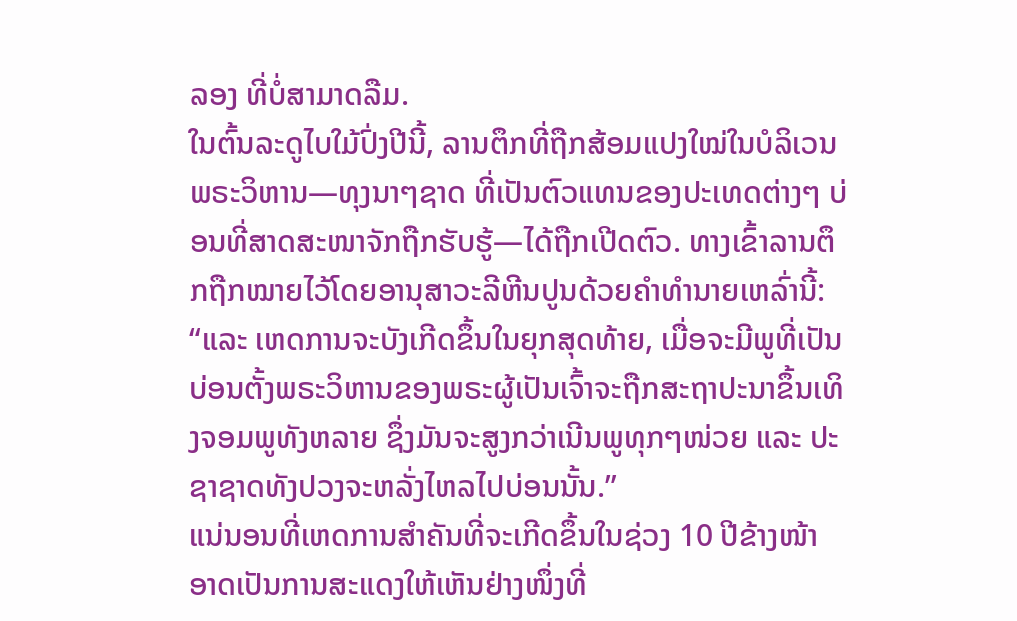ລອງ ທີ່ບໍ່ສາມາດລືມ.
ໃນຕົ້ນລະດູໄບໃມ້ປົ່ງປີນີ້, ລານຕຶກທີ່ຖືກສ້ອມແປງໃໝ່ໃນບໍລິເວນພຣະວິຫານ—ທຸງນາໆຊາດ ທີ່ເປັນຕົວແທນຂອງປະເທດຕ່າງໆ ບ່ອນທີ່ສາດສະໜາຈັກຖືກຮັບຮູ້—ໄດ້ຖືກເປີດຕົວ. ທາງເຂົ້າລານຕຶກຖືກໝາຍໄວ້ໂດຍອານຸສາວະລີຫີນປູນດ້ວຍຄຳທຳນາຍເຫລົ່ານີ້: “ແລະ ເຫດການຈະບັງເກີດຂຶ້ນໃນຍຸກສຸດທ້າຍ, ເມື່ອຈະມີພູທີ່ເປັນບ່ອນຕັ້ງພຣະວິຫານຂອງພຣະຜູ້ເປັນເຈົ້າຈະຖືກສະຖາປະນາຂຶ້ນເທິງຈອມພູທັງຫລາຍ ຊຶ່ງມັນຈະສູງກວ່າເນີນພູທຸກໆໜ່ວຍ ແລະ ປະຊາຊາດທັງປວງຈະຫລັ່ງໄຫລໄປບ່ອນນັ້ນ.”
ແນ່ນອນທີ່ເຫດການສຳຄັນທີ່ຈະເກີດຂຶ້ນໃນຊ່ວງ 10 ປີຂ້າງໜ້າ ອາດເປັນການສະແດງໃຫ້ເຫັນຢ່າງໜຶ່ງທີ່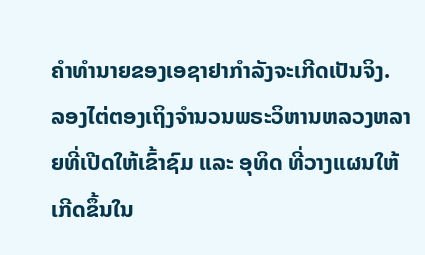ຄຳທຳນາຍຂອງເອຊາຢາກຳລັງຈະເກີດເປັນຈິງ.
ລອງໄຕ່ຕອງເຖິງຈຳນວນພຣະວິຫານຫລວງຫລາຍທີ່ເປີດໃຫ້ເຂົ້າຊົມ ແລະ ອຸທິດ ທີ່ວາງແຜນໃຫ້ເກີດຂຶ້ນໃນ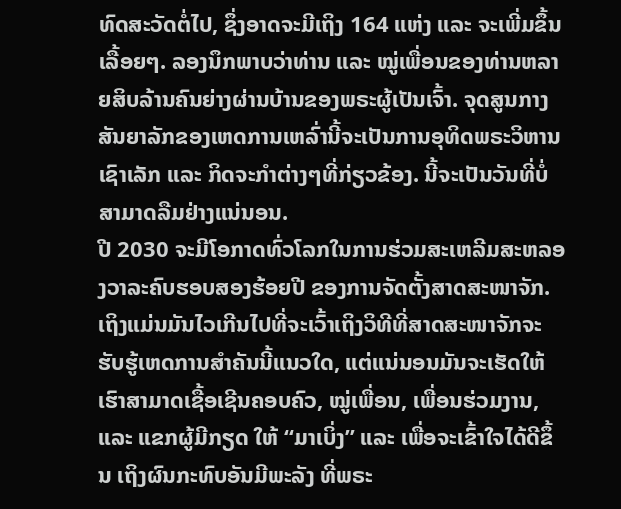ທົດສະວັດຕໍ່ໄປ, ຊຶ່ງອາດຈະມີເຖິງ 164 ແຫ່ງ ແລະ ຈະເພີ່ມຂຶ້ນເລື້ອຍໆ. ລອງນຶກພາບວ່າທ່ານ ແລະ ໝູ່ເພື່ອນຂອງທ່ານຫລາຍສິບລ້ານຄົນຍ່າງຜ່ານບ້ານຂອງພຣະຜູ້ເປັນເຈົ້າ. ຈຸດສູນກາງສັນຍາລັກຂອງເຫດການເຫລົ່ານີ້ຈະເປັນການອຸທິດພຣະວິຫານເຊົາເລັກ ແລະ ກິດຈະກຳຕ່າງໆທີ່ກ່ຽວຂ້ອງ. ນີ້ຈະເປັນວັນທີ່ບໍ່ສາມາດລືມຢ່າງແນ່ນອນ.
ປີ 2030 ຈະມີໂອກາດທົ່ວໂລກໃນການຮ່ວມສະເຫລີມສະຫລອງວາລະຄົບຮອບສອງຮ້ອຍປີ ຂອງການຈັດຕັ້ງສາດສະໜາຈັກ. ເຖິງແມ່ນມັນໄວເກີນໄປທີ່ຈະເວົ້າເຖິງວິທີທີ່ສາດສະໜາຈັກຈະຮັບຮູ້ເຫດການສຳຄັນນີ້ແນວໃດ, ແຕ່ແນ່ນອນມັນຈະເຮັດໃຫ້ເຮົາສາມາດເຊື້ອເຊີນຄອບຄົວ, ໝູ່ເພື່ອນ, ເພື່ອນຮ່ວມງານ, ແລະ ແຂກຜູ້ມີກຽດ ໃຫ້ “ມາເບິ່ງ” ແລະ ເພື່ອຈະເຂົ້າໃຈໄດ້ດີຂຶ້ນ ເຖິງຜົນກະທົບອັນມີພະລັງ ທີ່ພຣະ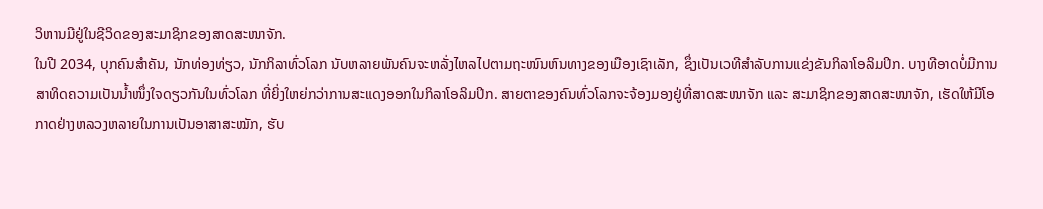ວິຫານມີຢູ່ໃນຊີວິດຂອງສະມາຊິກຂອງສາດສະໜາຈັກ.
ໃນປີ 2034, ບຸກຄົນສຳຄັນ, ນັກທ່ອງທ່ຽວ, ນັກກິລາທົ່ວໂລກ ນັບຫລາຍພັນຄົນຈະຫລັ່ງໄຫລໄປຕາມຖະໜົນຫົນທາງຂອງເມືອງເຊົາເລັກ, ຊຶ່ງເປັນເວທີສຳລັບການແຂ່ງຂັນກິລາໂອລິມປິກ. ບາງທີອາດບໍ່ມີການສາທິດຄວາມເປັນນ້ຳໜຶ່ງໃຈດຽວກັນໃນທົ່ວໂລກ ທີ່ຍິ່ງໃຫຍ່ກວ່າການສະແດງອອກໃນກິລາໂອລິມປິກ. ສາຍຕາຂອງຄົນທົ່ວໂລກຈະຈ້ອງມອງຢູ່ທີ່ສາດສະໜາຈັກ ແລະ ສະມາຊິກຂອງສາດສະໜາຈັກ, ເຮັດໃຫ້ມີໂອກາດຢ່າງຫລວງຫລາຍໃນການເປັນອາສາສະໝັກ, ຮັບ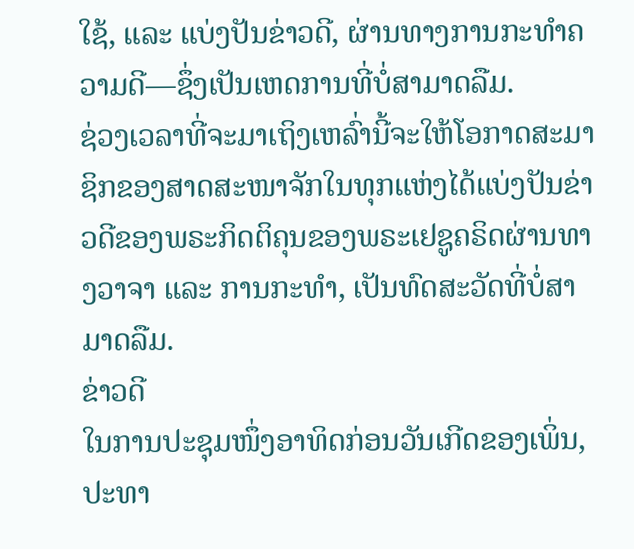ໃຊ້, ແລະ ແບ່ງປັນຂ່າວດີ, ຜ່ານທາງການກະທຳຄວາມດີ—ຊຶ່ງເປັນເຫດການທີ່ບໍ່ສາມາດລືມ.
ຊ່ວງເວລາທີ່ຈະມາເຖິງເຫລົ່ານີ້ຈະໃຫ້ໂອກາດສະມາຊິກຂອງສາດສະໜາຈັກໃນທຸກແຫ່ງໄດ້ແບ່ງປັນຂ່າວດີຂອງພຣະກິດຕິຄຸນຂອງພຣະເຢຊູຄຣິດຜ່ານທາງວາຈາ ແລະ ການກະທຳ, ເປັນທົດສະວັດທີ່ບໍ່ສາມາດລືມ.
ຂ່າວດີ
ໃນການປະຊຸມໜຶ່ງອາທິດກ່ອນວັນເກີດຂອງເພິ່ນ, ປະທາ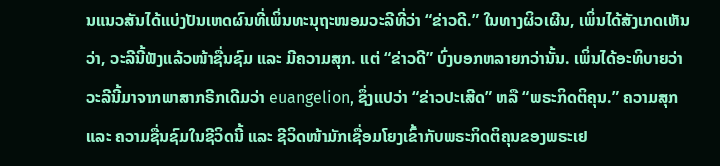ນແນວສັນໄດ້ແບ່ງປັນເຫດຜົນທີ່ເພິ່ນທະນຸຖະໜອມວະລີທີ່ວ່າ “ຂ່າວດີ.” ໃນທາງຜິວເຜີນ, ເພິ່ນໄດ້ສັງເກດເຫັນວ່າ, ວະລີນີ້ຟັງແລ້ວໜ້າຊື່ນຊົມ ແລະ ມີຄວາມສຸກ. ແຕ່ “ຂ່າວດີ” ບົ່ງບອກຫລາຍກວ່ານັ້ນ. ເພິ່ນໄດ້ອະທິບາຍວ່າ ວະລີນີ້ມາຈາກພາສາກຣີກເດີມວ່າ euangelion, ຊຶ່ງແປວ່າ “ຂ່າວປະເສີດ” ຫລື “ພຣະກິດຕິຄຸນ.” ຄວາມສຸກ ແລະ ຄວາມຊື່ນຊົມໃນຊີວິດນີ້ ແລະ ຊີວິດໜ້າມັກເຊື່ອມໂຍງເຂົ້າກັບພຣະກິດຕິຄຸນຂອງພຣະເຢ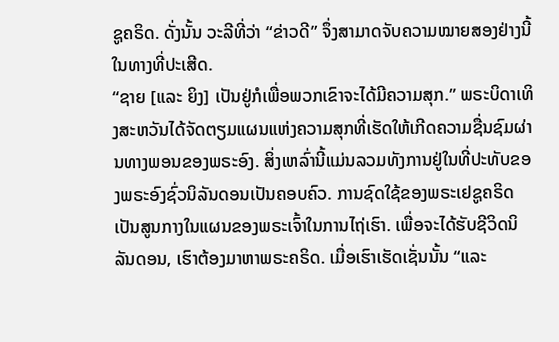ຊູຄຣິດ. ດັ່ງນັ້ນ ວະລີທີ່ວ່າ “ຂ່າວດີ” ຈຶ່ງສາມາດຈັບຄວາມໝາຍສອງຢ່າງນີ້ໃນທາງທີ່ປະເສີດ.
“ຊາຍ [ແລະ ຍິງ] ເປັນຢູ່ກໍເພື່ອພວກເຂົາຈະໄດ້ມີຄວາມສຸກ.” ພຣະບິດາເທິງສະຫວັນໄດ້ຈັດຕຽມແຜນແຫ່ງຄວາມສຸກທີ່ເຮັດໃຫ້ເກີດຄວາມຊື່ນຊົມຜ່ານທາງພອນຂອງພຣະອົງ. ສິ່ງເຫລົ່ານີ້ແມ່ນລວມທັງການຢູ່ໃນທີ່ປະທັບຂອງພຣະອົງຊົ່ວນິລັນດອນເປັນຄອບຄົວ. ການຊົດໃຊ້ຂອງພຣະເຢຊູຄຣິດເປັນສູນກາງໃນແຜນຂອງພຣະເຈົ້າໃນການໄຖ່ເຮົາ. ເພື່ອຈະໄດ້ຮັບຊີວິດນິລັນດອນ, ເຮົາຕ້ອງມາຫາພຣະຄຣິດ. ເມື່ອເຮົາເຮັດເຊັ່ນນັ້ນ “ແລະ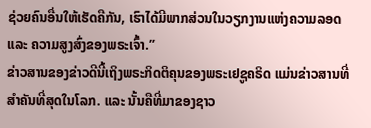ຊ່ວຍຄົນອື່ນໃຫ້ເຮັດຄືກັນ, ເຮົາໄດ້ມີພາກສ່ວນໃນວຽກງານແຫ່ງຄວາມລອດ ແລະ ຄວາມສູງສົ່ງຂອງພຣະເຈົ້າ.”
ຂ່າວສານຂອງຂ່າວດີນີ້ເຖິງພຣະກິດຕິຄຸນຂອງພຣະເຢຊູຄຣິດ ແມ່ນຂ່າວສານທີ່ສຳຄັນທີ່ສຸດໃນໂລກ. ແລະ ນັ້ນຄືທີ່ມາຂອງຊາວ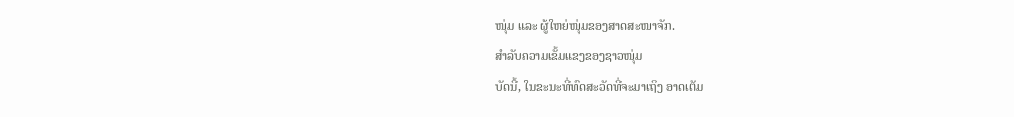ໜຸ່ມ ແລະ ຜູ້ໃຫຍ່ໜຸ່ມຂອງສາດສະໜາຈັກ.
ສຳລັບຄວາມເຂັ້ມແຂງຂອງຊາວໜຸ່ມ
ບັດນີ້, ໃນຂະນະທີ່ທົດສະວັດທີ່ຈະມາເຖິງ ອາດເຕັມ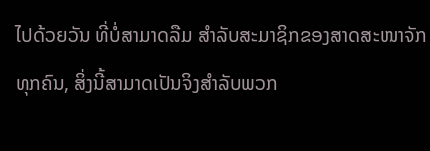ໄປດ້ວຍວັນ ທີ່ບໍ່ສາມາດລືມ ສຳລັບສະມາຊິກຂອງສາດສະໜາຈັກທຸກຄົນ, ສິ່ງນີ້ສາມາດເປັນຈິງສຳລັບພວກ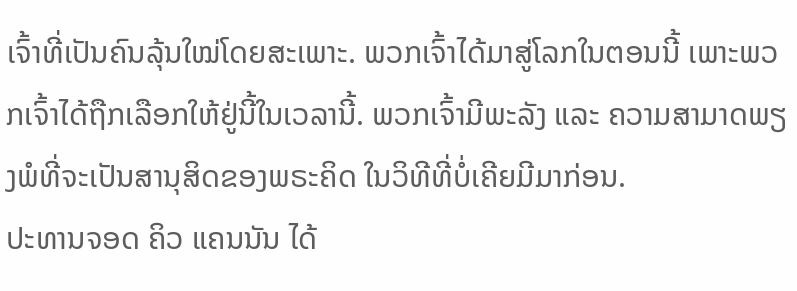ເຈົ້າທີ່ເປັນຄົນລຸ້ນໃໝ່ໂດຍສະເພາະ. ພວກເຈົ້າໄດ້ມາສູ່ໂລກໃນຕອນນີ້ ເພາະພວກເຈົ້າໄດ້ຖືກເລືອກໃຫ້ຢູ່ນີ້ໃນເວລານີ້. ພວກເຈົ້າມີພະລັງ ແລະ ຄວາມສາມາດພຽງພໍທີ່ຈະເປັນສານຸສິດຂອງພຣະຄິດ ໃນວິທີທີ່ບໍ່ເຄີຍມີມາກ່ອນ.
ປະທານຈອດ ຄິວ ແຄນນັນ ໄດ້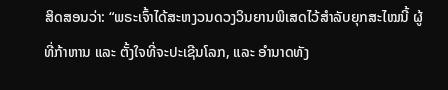ສິດສອນວ່າ: “ພຣະເຈົ້າໄດ້ສະຫງວນດວງວິນຍານພິເສດໄວ້ສຳລັບຍຸກສະໄໝນີ້ ຜູ້ທີ່ກ້າຫານ ແລະ ຕັ້ງໃຈທີ່ຈະປະເຊີນໂລກ, ແລະ ອຳນາດທັງ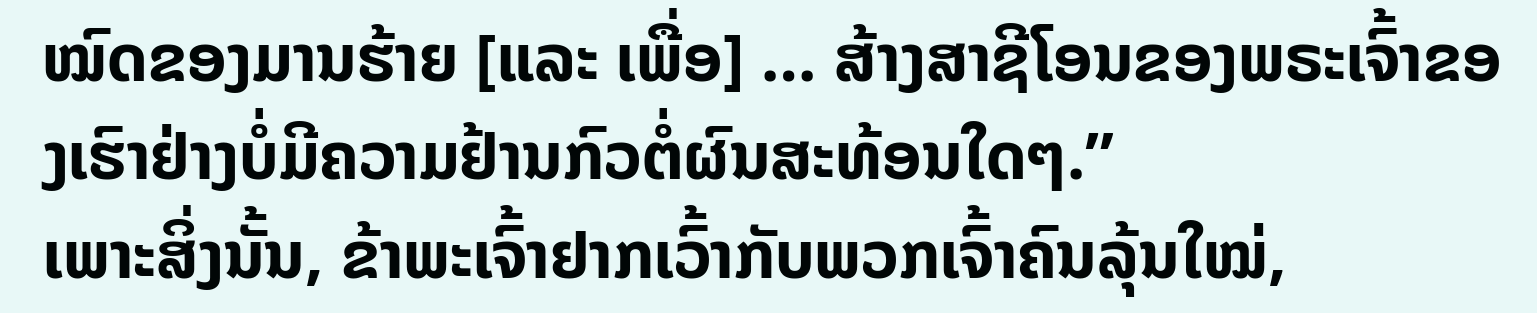ໝົດຂອງມານຮ້າຍ [ແລະ ເພື່ອ] … ສ້າງສາຊີໂອນຂອງພຣະເຈົ້າຂອງເຮົາຢ່າງບໍ່ມີຄວາມຢ້ານກົວຕໍ່ຜົນສະທ້ອນໃດໆ.”
ເພາະສິ່ງນັ້ນ, ຂ້າພະເຈົ້າຢາກເວົ້າກັບພວກເຈົ້າຄົນລຸ້ນໃໝ່,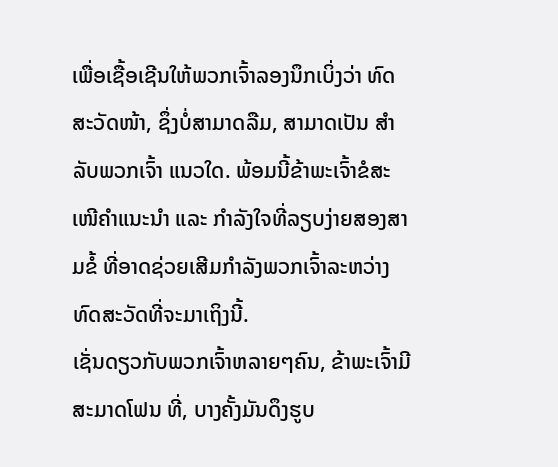ເພື່ອເຊື້ອເຊີນໃຫ້ພວກເຈົ້າລອງນຶກເບິ່ງວ່າ ທົດສະວັດໜ້າ, ຊຶ່ງບໍ່ສາມາດລືມ, ສາມາດເປັນ ສຳລັບພວກເຈົ້າ ແນວໃດ. ພ້ອມນີ້ຂ້າພະເຈົ້າຂໍສະເໜີຄຳແນະນຳ ແລະ ກຳລັງໃຈທີ່ລຽບງ່າຍສອງສາມຂໍ້ ທີ່ອາດຊ່ວຍເສີມກຳລັງພວກເຈົ້າລະຫວ່າງທົດສະວັດທີ່ຈະມາເຖິງນີ້.
ເຊັ່ນດຽວກັບພວກເຈົ້າຫລາຍໆຄົນ, ຂ້າພະເຈົ້າມີສະມາດໂຟນ ທີ່, ບາງຄັ້ງມັນດຶງຮູບ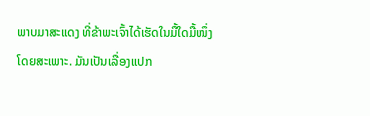ພາບມາສະແດງ ທີ່ຂ້າພະເຈົ້າໄດ້ເຮັດໃນມື້ໃດມື້ໜຶ່ງໂດຍສະເພາະ. ມັນເປັນເລື່ອງແປກ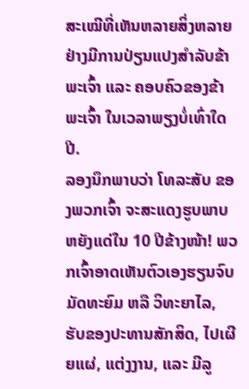ສະເໝີທີ່ເຫັນຫລາຍສິ່ງຫລາຍຢ່າງມີການປ່ຽນແປງສຳລັບຂ້າພະເຈົ້າ ແລະ ຄອບຄົວຂອງຂ້າພະເຈົ້າ ໃນເວລາພຽງບໍ່ເທົ່າໃດປີ.
ລອງນຶກພາບວ່າ ໂທລະສັບ ຂອງພວກເຈົ້າ ຈະສະແດງຮູບພາບຫຍັງແດ່ໃນ 10 ປີຂ້າງໜ້າ! ພວກເຈົ້າອາດເຫັນຕົວເອງຮຽນຈົບມັດທະຍົມ ຫລື ວິທະຍາໄລ, ຮັບຂອງປະທານສັກສິດ, ໄປເຜີຍແຜ່, ແຕ່ງງານ, ແລະ ມີລູ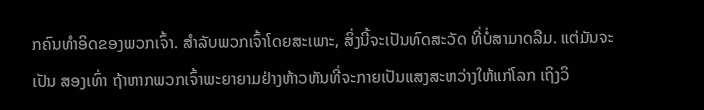ກຄົນທຳອິດຂອງພວກເຈົ້າ. ສຳລັບພວກເຈົ້າໂດຍສະເພາະ, ສິ່ງນີ້ຈະເປັນທົດສະວັດ ທີ່ບໍ່ສາມາດລືມ. ແຕ່ມັນຈະເປັນ ສອງເທົ່າ ຖ້າຫາກພວກເຈົ້າພະຍາຍາມຢ່າງຫ້າວຫັນທີ່ຈະກາຍເປັນແສງສະຫວ່າງໃຫ້ແກ່ໂລກ ເຖິງວິ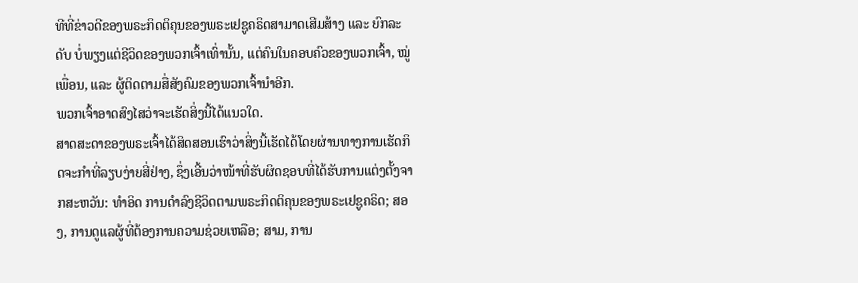ທີທີ່ຂ່າວດີຂອງພຣະກິດຕິຄຸນຂອງພຣະເຢຊູຄຣິດສາມາດເສີມສ້າງ ແລະ ຍົກລະດັບ ບໍ່ພຽງແຕ່ຊີວິດຂອງພວກເຈົ້າເທົ່ານັ້ນ, ແຕ່ຄົນໃນຄອບຄົວຂອງພວກເຈົ້າ, ໝູ່ເພື່ອນ, ແລະ ຜູ້ຕິດຕາມສື່ສັງຄົມຂອງພວກເຈົ້ານຳອີກ.
ພວກເຈົ້າອາດສົງໄສວ່າຈະເຮັດສິ່ງນີ້ໄດ້ແນວໃດ.
ສາດສະດາຂອງພຣະເຈົ້າໄດ້ສິດສອນເຮົາວ່າສິ່ງນີ້ເຮັດໄດ້ໂດຍຜ່ານທາງການເຮັດກິດຈະກຳທີ່ລຽບງ່າຍສີ່ຢ່າງ, ຊຶ່ງເອີ້ນວ່າໜ້າທີ່ຮັບຜິດຊອບທີ່ໄດ້ຮັບການແຕ່ງຕັ້ງຈາກສະຫວັນ: ທຳອິດ ການດຳລົງຊີວິດຕາມພຣະກິດຕິຄຸນຂອງພຣະເຢຊູຄຣິດ; ສອງ, ການດູແລຜູ້ທີ່ຕ້ອງການຄວາມຊ່ວຍເຫລືອ; ສາມ, ການ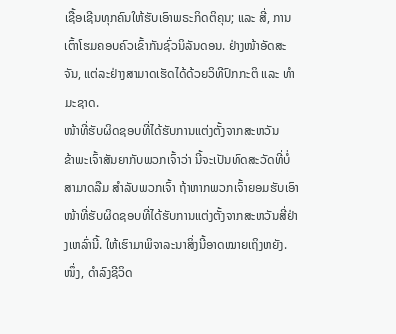ເຊື້ອເຊີນທຸກຄົນໃຫ້ຮັບເອົາພຣະກິດຕິຄຸນ; ແລະ ສີ່, ການເຕົ້າໂຮມຄອບຄົວເຂົ້າກັນຊົ່ວນິລັນດອນ. ຢ່າງໜ້າອັດສະຈັນ, ແຕ່ລະຢ່າງສາມາດເຮັດໄດ້ດ້ວຍວິທີປົກກະຕິ ແລະ ທຳມະຊາດ.
ໜ້າທີ່ຮັບຜິດຊອບທີ່ໄດ້ຮັບການແຕ່ງຕັ້ງຈາກສະຫວັນ
ຂ້າພະເຈົ້າສັນຍາກັບພວກເຈົ້າວ່າ ນີ້ຈະເປັນທົດສະວັດທີ່ບໍ່ສາມາດລືມ ສຳລັບພວກເຈົ້າ ຖ້າຫາກພວກເຈົ້າຍອມຮັບເອົາໜ້າທີ່ຮັບຜິດຊອບທີ່ໄດ້ຮັບການແຕ່ງຕັ້ງຈາກສະຫວັນສີ່ຢ່າງເຫລົ່ານີ້. ໃຫ້ເຮົາມາພິຈາລະນາສິ່ງນີ້ອາດໝາຍເຖິງຫຍັງ.
ໜຶ່ງ, ດຳລົງຊີວິດ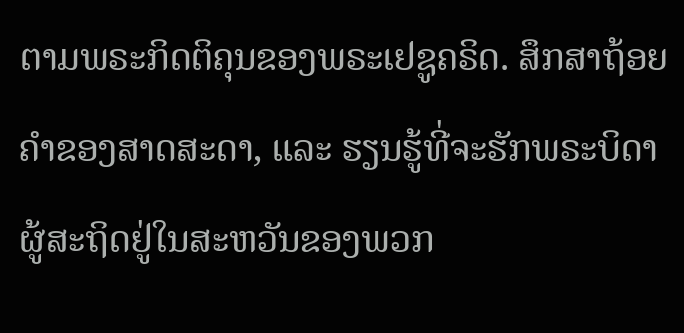ຕາມພຣະກິດຕິຄຸນຂອງພຣະເຢຊູຄຣິດ. ສຶກສາຖ້ອຍຄຳຂອງສາດສະດາ, ແລະ ຮຽນຮູ້ທີ່ຈະຮັກພຣະບິດາຜູ້ສະຖິດຢູ່ໃນສະຫວັນຂອງພວກ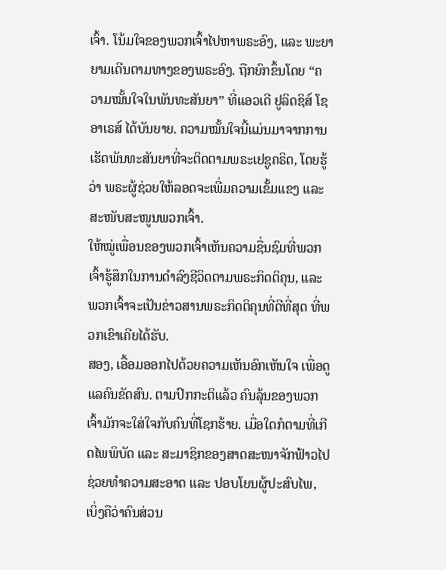ເຈົ້າ. ໂນ້ມໃຈຂອງພວກເຈົ້າໄປຫາພຣະອົງ, ແລະ ພະຍາຍາມເດີນຕາມທາງຂອງພຣະອົງ. ຖືກຍົກຂຶ້ນໂດຍ “ຄວາມໝັ້ນໃຈໃນພັນທະສັນຍາ” ທີ່ແອວເດີ ຢູລິດຊິສ໌ ໂຊອາເຣສ໌ ໄດ້ບັນຍາຍ. ຄວາມໝັ້ນໃຈນີ້ແມ່ນມາຈາກການເຮັດພັນທະສັນຍາທີ່ຈະຕິດຕາມພຣະເຢຊູຄຣິດ, ໂດຍຮູ້ວ່າ ພຣະຜູ້ຊ່ວຍໃຫ້ລອດຈະເພີ່ມຄວາມເຂັ້ມແຂງ ແລະ ສະໜັບສະໜູນພວກເຈົ້າ.
ໃຫ້ໝູ່ເພື່ອນຂອງພວກເຈົ້າເຫັນຄວາມຊື່ນຊົມທີ່ພວກເຈົ້າຮູ້ສຶກໃນການດຳລົງຊີວິດຕາມພຣະກິດຕິຄຸນ, ແລະ ພວກເຈົ້າຈະເປັນຂ່າວສານພຣະກິດຕິຄຸນທີ່ດີທີ່ສຸດ ທີ່ພວກເຂົາເຄີຍໄດ້ຮັບ.
ສອງ, ເອື້ອມອອກໄປດ້ວຍຄວາມເຫັນອົກເຫັນໃຈ ເພື່ອດູແລຄົນຂັດສົນ. ຕາມປົກກະຕິແລ້ວ ຄົນລຸ້ນຂອງພວກເຈົ້າມັກຈະໃສ່ໃຈກັບຄົນທີ່ໂຊກຮ້າຍ. ເມື່ອໃດກໍຕາມທີ່ເກີດໄພພິບັດ ແລະ ສະມາຊິກຂອງສາດສະໜາຈັກຟ້າວໄປຊ່ວຍທຳຄວາມສະອາດ ແລະ ປອບໂຍນຜູ້ປະສົບໄພ, ເບິ່ງຄືວ່າຄົນສ່ວນ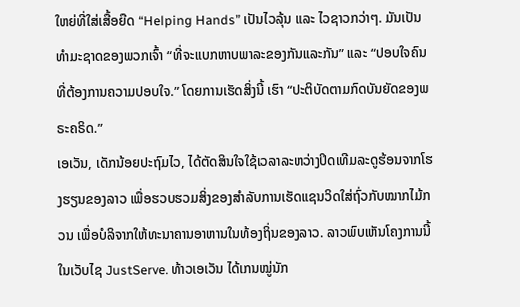ໃຫຍ່ທີ່ໃສ່ເສື້ອຍືດ “Helping Hands” ເປັນໄວລຸ້ນ ແລະ ໄວຊາວກວ່າໆ. ມັນເປັນທຳມະຊາດຂອງພວກເຈົ້າ “ທີ່ຈະແບກຫາບພາລະຂອງກັນແລະກັນ” ແລະ “ປອບໃຈຄົນທີ່ຕ້ອງການຄວາມປອບໃຈ.” ໂດຍການເຮັດສິ່ງນີ້ ເຮົາ “ປະຕິບັດຕາມກົດບັນຍັດຂອງພຣະຄຣິດ.”
ເອເວັນ, ເດັກນ້ອຍປະຖົມໄວ, ໄດ້ຕັດສິນໃຈໃຊ້ເວລາລະຫວ່າງປິດເທີມລະດູຮ້ອນຈາກໂຮງຮຽນຂອງລາວ ເພື່ອຮວບຮວມສິ່ງຂອງສຳລັບການເຮັດແຊນວິດໃສ່ຖົ່ວກັບໝາກໄມ້ກວນ ເພື່ອບໍລິຈາກໃຫ້ທະນາຄານອາຫານໃນທ້ອງຖິ່ນຂອງລາວ. ລາວພົບເຫັນໂຄງການນີ້ໃນເວັບໄຊ JustServe. ທ້າວເອເວັນ ໄດ້ເກນໝູ່ນັກ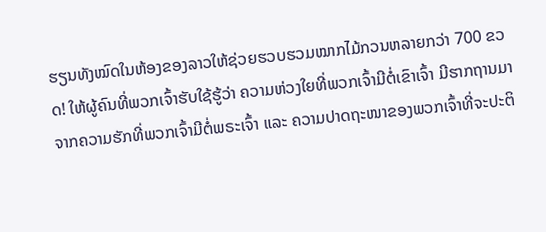ຮຽນທັງໝົດໃນຫ້ອງຂອງລາວໃຫ້ຊ່ວຍຮວບຮວມໝາກໄມ້ກວນຫລາຍກວ່າ 700 ຂວດ! ໃຫ້ຜູ້ຄົນທີ່ພວກເຈົ້າຮັບໃຊ້ຮູ້ວ່າ ຄວາມຫ່ວງໃຍທີ່ພວກເຈົ້າມີຕໍ່ເຂົາເຈົ້າ ມີຮາກຖານມາຈາກຄວາມຮັກທີ່ພວກເຈົ້າມີຕໍ່ພຣະເຈົ້າ ແລະ ຄວາມປາດຖະໜາຂອງພວກເຈົ້າທີ່ຈະປະຕິ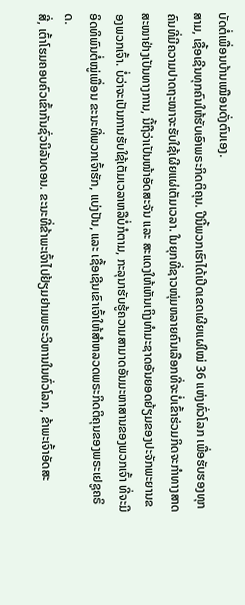ບັດຕໍ່ເພື່ອນບ້ານເໝືອນດັ່ງຕົນເອງ.
ສາມ, ເຊື້ອເຊີນທຸກຄົນໃຫ້ຮັບເອົາພຣະກິດຕິຄຸນ. ປີນີ້ພວກເຮົາໄດ້ເປີດເຂດເຜີຍແຜ່ໃໝ່ 36 ແຫ່ງທົ່ວໂລກ ເພື່ອຮັບຮອງທຸກຄົນທີ່ມີຄວາມປາດຖະໜາຈະຮັບໃຊ້ເຜີຍແຜ່ເຕັມເວລາ. ໃນຍຸກທີ່ຊາວໜຸ່ມຫລາຍຄົນເລືອກທີ່ຈະບໍ່ເຂົ້າຮ່ວມກິດຈະກຳທາງສາດສະໜາຢ່າງເປັນທາງການ, ນີ້ຖືວ່າເປັນໜ້າອັດສະຈັນ ແລະ ສະແດງໃຫ້ເຫັນເຖິງທຳມະຊາດອັນຍອດຍ້ຽມຂອງປະຈັກພະຍານຂອງພວກເຈົ້າ. ບໍ່ວ່າຈະເປັນການຮັບໃຊ້ເຕັມເວລາຫລືບໍ່ກໍຕາມ, ກະລຸນາຮັບຮູ້ຄວາມສາມາດອັນມະຫາສານຂອງພວກເຈົ້າ ທີ່ຈະມີອິດທິພົນຕໍ່ໝູ່ເພື່ອນ ຂະນະທີ່ພວກເຈົ້າຮັກ, ແບ່ງປັນ, ແລະ ເຊື້ອເຊີນເຂົາເຈົ້າໃຫ້ສຳຫລວດພຣະກິດຕິຄຸນຂອງພຣະເຢຊູຄຣິດ.
ສີ່, ເຕົ້າໂຮມຄອບຄົວເຂົ້າກັນຊົ່ວນິລັນດອນ. ຂະນະທີ່ຂ້າພະເຈົ້າໄປຢ້ຽມຢາມພຣະວິຫານໃນທົ່ວໂລກ, ຂ້າພະເຈົ້າອັດສະ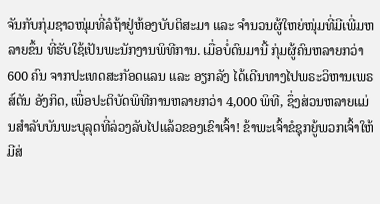ຈັນກັບກຸ່ມຊາວໜຸ່ມທີ່ລໍຖ້າຢູ່ຫ້ອງບັບຕິສະມາ ແລະ ຈຳນວນຜູ້ໃຫຍ່ໜຸ່ມທີ່ມີເພີ່ມຫລາຍຂຶ້ນ ທີ່ຮັບໃຊ້ເປັນພະນັກງານພິທີການ. ເມື່ອບໍ່ດົນມານີ້ ກຸ່ມຜູ້ຄົນຫລາຍກວ່າ 600 ຄົນ ຈາກປະເທດສະກັອດແລນ ແລະ ອຽກລັງ ໄດ້ເດີນທາງໄປພຣະວິຫານເພຣສ໌ຕັນ ອັງກິດ, ເພື່ອປະຕິບັດພິທີການຫລາຍກວ່າ 4,000 ພິທີ, ຊຶ່ງສ່ວນຫລາຍແມ່ນສຳລັບບັນພະບຸລຸດທີ່ລ່ວງລັບໄປແລ້ວຂອງເຂົາເຈົ້າ! ຂ້າພະເຈົ້າຂໍຊຸກຍູ້ພວກເຈົ້າໃຫ້ມີສ່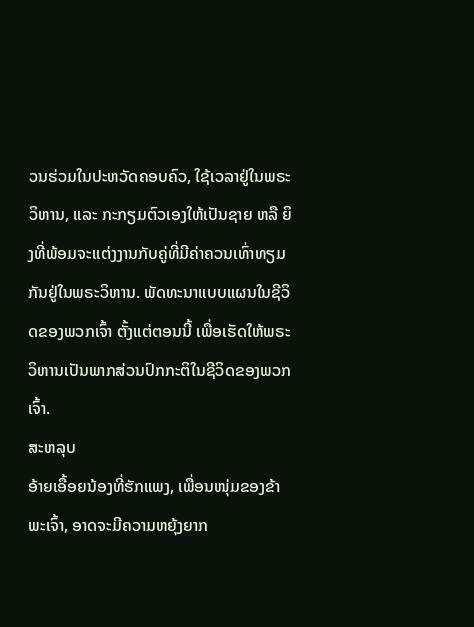ວນຮ່ວມໃນປະຫວັດຄອບຄົວ, ໃຊ້ເວລາຢູ່ໃນພຣະວິຫານ, ແລະ ກະກຽມຕົວເອງໃຫ້ເປັນຊາຍ ຫລື ຍິງທີ່ພ້ອມຈະແຕ່ງງານກັບຄູ່ທີ່ມີຄ່າຄວນເທົ່າທຽມກັນຢູ່ໃນພຣະວິຫານ. ພັດທະນາແບບແຜນໃນຊີວິດຂອງພວກເຈົ້າ ຕັ້ງແຕ່ຕອນນີ້ ເພື່ອເຮັດໃຫ້ພຣະວິຫານເປັນພາກສ່ວນປົກກະຕິໃນຊີວິດຂອງພວກເຈົ້າ.
ສະຫລຸບ
ອ້າຍເອື້ອຍນ້ອງທີ່ຮັກແພງ, ເພື່ອນໜຸ່ມຂອງຂ້າພະເຈົ້າ, ອາດຈະມີຄວາມຫຍຸ້ງຍາກ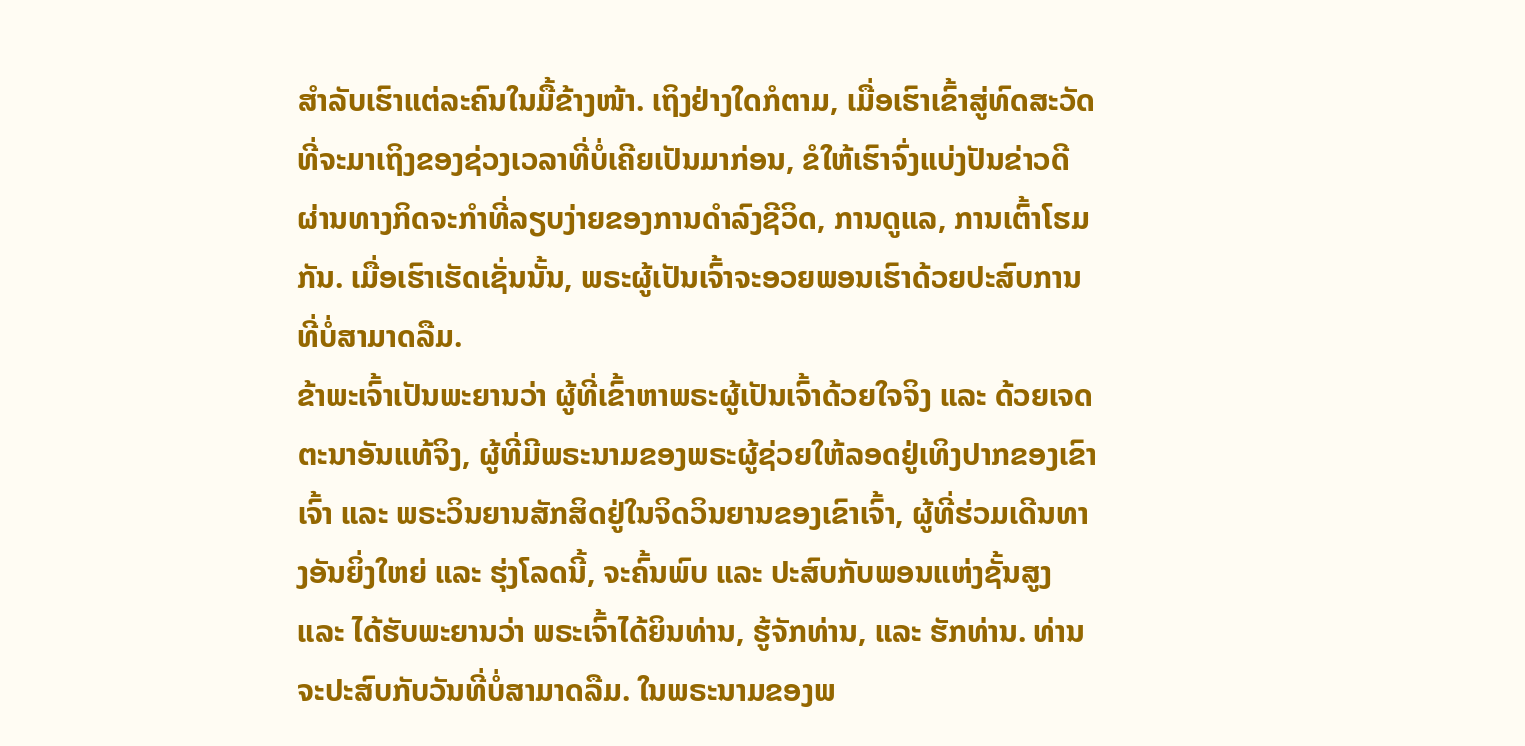ສຳລັບເຮົາແຕ່ລະຄົນໃນມື້ຂ້າງໜ້າ. ເຖິງຢ່າງໃດກໍຕາມ, ເມື່ອເຮົາເຂົ້າສູ່ທົດສະວັດທີ່ຈະມາເຖິງຂອງຊ່ວງເວລາທີ່ບໍ່ເຄີຍເປັນມາກ່ອນ, ຂໍໃຫ້ເຮົາຈົ່ງແບ່ງປັນຂ່າວດີ ຜ່ານທາງກິດຈະກຳທີ່ລຽບງ່າຍຂອງການດຳລົງຊີວິດ, ການດູແລ, ການເຕົ້າໂຮມກັນ. ເມື່ອເຮົາເຮັດເຊັ່ນນັ້ນ, ພຣະຜູ້ເປັນເຈົ້າຈະອວຍພອນເຮົາດ້ວຍປະສົບການທີ່ບໍ່ສາມາດລືມ.
ຂ້າພະເຈົ້າເປັນພະຍານວ່າ ຜູ້ທີ່ເຂົ້າຫາພຣະຜູ້ເປັນເຈົ້າດ້ວຍໃຈຈິງ ແລະ ດ້ວຍເຈດຕະນາອັນແທ້ຈິງ, ຜູ້ທີ່ມີພຣະນາມຂອງພຣະຜູ້ຊ່ວຍໃຫ້ລອດຢູ່ເທິງປາກຂອງເຂົາເຈົ້າ ແລະ ພຣະວິນຍານສັກສິດຢູ່ໃນຈິດວິນຍານຂອງເຂົາເຈົ້າ, ຜູ້ທີ່ຮ່ວມເດີນທາງອັນຍິ່ງໃຫຍ່ ແລະ ຮຸ່ງໂລດນີ້, ຈະຄົ້ນພົບ ແລະ ປະສົບກັບພອນແຫ່ງຊັ້ນສູງ ແລະ ໄດ້ຮັບພະຍານວ່າ ພຣະເຈົ້າໄດ້ຍິນທ່ານ, ຮູ້ຈັກທ່ານ, ແລະ ຮັກທ່ານ. ທ່ານຈະປະສົບກັບວັນທີ່ບໍ່ສາມາດລືມ. ໃນພຣະນາມຂອງພ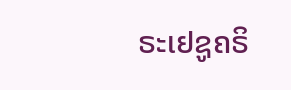ຣະເຢຊູຄຣິ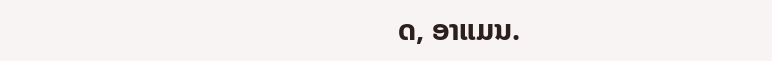ດ, ອາແມນ.